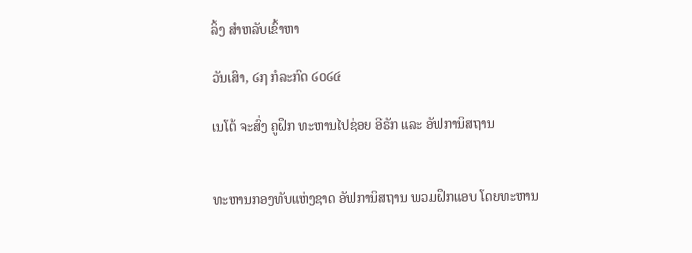ລິ້ງ ສຳຫລັບເຂົ້າຫາ

ວັນເສົາ, ໒໗ ກໍລະກົດ ໒໐໒໔

ເນໂຕ້ ຈະສົ່ງ ຄູຝຶກ ທະຫານໄປຊ່ອຍ ອີຣັກ ແລະ ອັຟການິສຖານ


ທະຫານກອງທັບແຫ່ງຊາດ ອັຟການິສຖານ ພວມຝຶກແອບ ໂດຍທະຫານ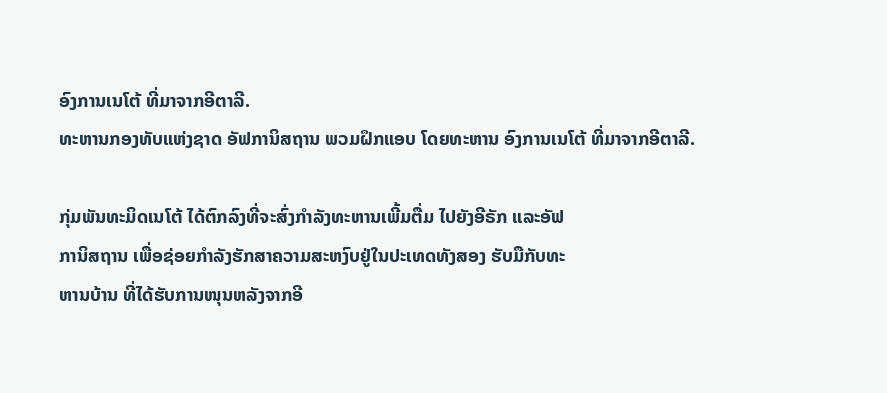ອົງການເນໂຕ້ ທີ່ມາຈາກອີຕາລີ.
ທະຫານກອງທັບແຫ່ງຊາດ ອັຟການິສຖານ ພວມຝຶກແອບ ໂດຍທະຫານ ອົງການເນໂຕ້ ທີ່ມາຈາກອີຕາລີ.

ກຸ່ມພັນທະມິດເນໂຕ້ ໄດ້ຕົກລົງທີ່ຈະສົ່ງກຳລັງທະຫານເພີ້ມຕື່ມ ໄປຍັງອີຣັກ ແລະອັຟ
ການິສຖານ ເພື່ອຊ່ອຍກຳລັງຮັກສາຄວາມສະຫງົບຢູ່ໃນປະເທດທັງສອງ ຮັບມືກັບທະ
ຫານບ້ານ ທີ່ໄດ້ຮັບການໜຸນຫລັງຈາກອີ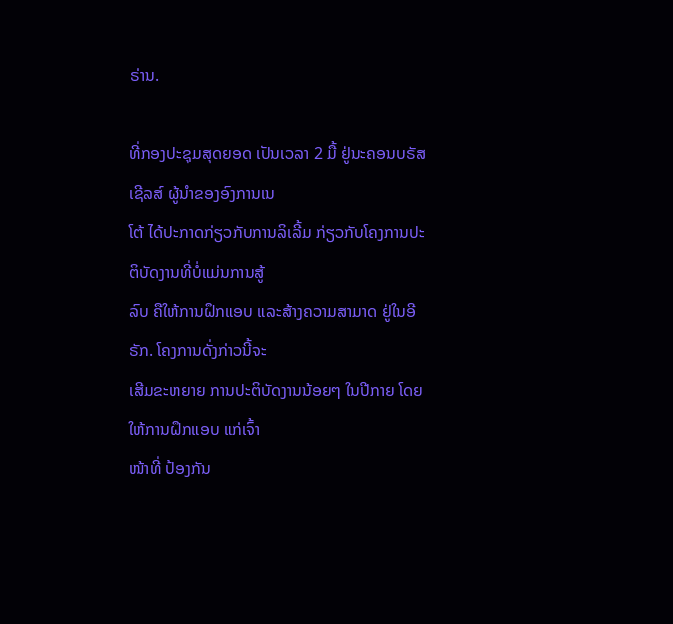ຣ່ານ.

ທີ່ກອງປະຊຸມສຸດຍອດ ເປັນເວລາ 2 ມື້ ຢູ່ນະຄອນບຣັສເຊີລສ໌ ຜູ້ນຳຂອງອົງການເນ
ໂຕ້ ໄດ້ປະກາດກ່ຽວກັບການລິເລີ້ມ ກ່ຽວກັບໂຄງການປະຕິບັດງານທີ່ບໍ່ແມ່ນການສູ້
ລົບ ຄືໃຫ້ການຝຶກແອບ ແລະສ້າງຄວາມສາມາດ ຢູ່ໃນອີຣັກ. ໂຄງການດັ່ງກ່າວນີ້ຈະ
ເສີມຂະຫຍາຍ ການປະຕິບັດງານນ້ອຍໆ ໃນປີກາຍ ໂດຍໃຫ້ການຝຶກແອບ ແກ່ເຈົ້າ
ໜ້າທີ່ ປ້ອງກັນ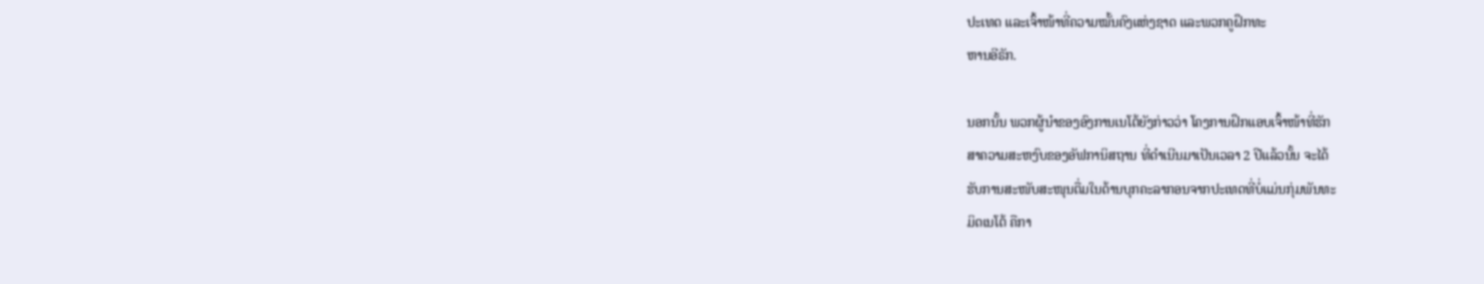ປະເທດ ແລະເຈົ້າໜ້າທີ່ຄວາມໝັ້ນຄົງແຫ່ງຊາດ ແລະພວກຄູຝຶກທະ
ຫານອີຣັກ.

ນອກນັ້ນ ພວກຜູ້ນຳຂອງອົງການເນໂຕ້ຍັງກ່າວວ່າ ໂຄງການຝຶກແອບເຈົ້າໜ້າທີ່ຮັກ
ສາຄວາມສະຫງົບຂອງອັຟການິສຖານ ທີ່ດຳເນີນມາເປັນເວລາ 2 ປີແລ້ວນັ້ນ ຈະໄດ້
ຮັບການສະໜັບສະໜຸນຕື່ມໃນດ້ານບຸກຄະລາກອນຈາກປະເທດທີ່ບໍ່ແມ່ນກຸ່ມພັນທະ
ມິດເນໂຕ້ ຄືກາ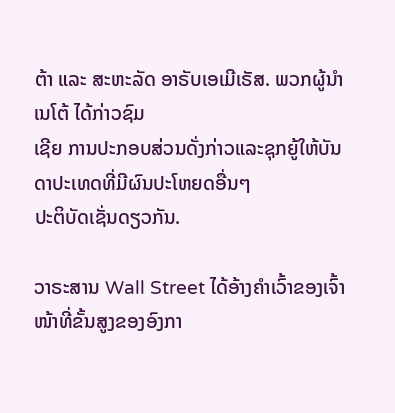ຕ້າ ແລະ ສະຫະລັດ ອາຣັບເອເມີເຣັສ. ພວກຜູ້ນຳເນໂຕ້ ໄດ້ກ່າວຊົມ
ເຊີຍ ການປະກອບສ່ວນດັ່ງກ່າວແລະຊຸກຍູ້ໃຫ້ບັນດາປະເທດທີ່ມີຜົນປະໂຫຍດອື່ນໆ
ປະຕິບັດເຊັ່ນດຽວກັນ.

ວາຣະສານ Wall Street ໄດ້ອ້າງຄຳເວົ້າຂອງເຈົ້າໜ້າທີ່ຂັ້ນສູງຂອງອົງກາ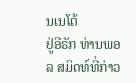ນເນໂຕ້
ຢູ່ອີຣັກ ທ່ານພອລ ສມິດທ໌ທີ່ກ່າວ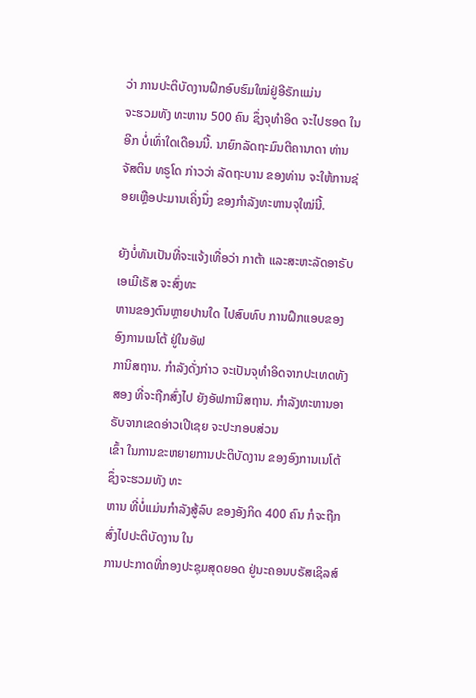ວ່າ ການປະຕິບັດງານຝຶກອົບຮົມໃໝ່ຢູ່ອີຣັກແມ່ນ
ຈະຮວມທັງ ທະຫານ 500 ຄົນ ຊຶ່ງຈຸທຳອິດ ຈະໄປຮອດ ໃນອີກ ບໍ່ເທົ່າໃດເດືອນນີ້. ນາຍົກລັດຖະມົນຕີຄານາດາ ທ່ານຈັສຕິນ ທຣູໂດ ກ່າວວ່າ ລັດຖະບານ ຂອງທ່ານ ຈະໃຫ້ການຊ່ອຍເຫຼືອປະມານເຄິ່ງນຶ່ງ ຂອງກຳລັງທະຫານຈຸໃໝ່ນີ້.

ຍັງບໍ່ທັນເປັນທີ່ຈະແຈ້ງເທື່ອວ່າ ກາຕ້າ ແລະສະຫະລັດອາຣັບເອເມີເຣັສ ຈະສົ່ງທະ
ຫານຂອງຕົນຫຼາຍປານໃດ ໄປສົບທົບ ການຝຶກແອບຂອງອົງການເນໂຕ້ ຢູ່ໃນອັຟ
ການິສຖານ. ກຳລັງດັ່ງກ່າວ ຈະເປັນຈຸທຳອິດຈາກປະເທດທັງສອງ ທີ່ຈະຖືກສົ່ງໄປ ຍັງອັຟການິສຖານ. ກຳລັງທະຫານອາຣັບຈາກເຂດອ່າວເປີເຊຍ ຈະປະກອບສ່ວນ
ເຂົ້າ ໃນການຂະຫຍາຍການປະຕິບັດງານ ຂອງອົງການເນໂຕ້ ຊຶ່ງຈະຮວມທັງ ທະ
ຫານ ທີ່ບໍ່ແມ່ນກຳລັງສູ້ລົບ ຂອງອັງກິດ 400 ຄົນ ກໍຈະຖືກສົ່ງໄປປະຕິບັດງານ ໃນ
ການປະກາດທີ່ກອງປະຊຸມສຸດຍອດ ຢູ່ນະຄອນບຣັສເຊິລສ໌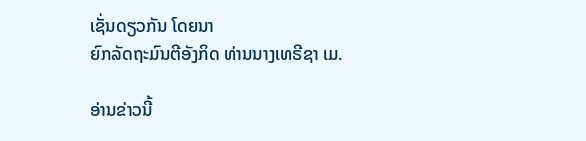ເຊັ່ນດຽວກັນ ໂດຍນາ
ຍົກລັດຖະມົນຕີອັງກິດ ທ່ານນາງເທຣີຊາ ເມ.

ອ່ານຂ່າວນີ້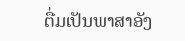ຕື່ມເປັນພາສາອັງ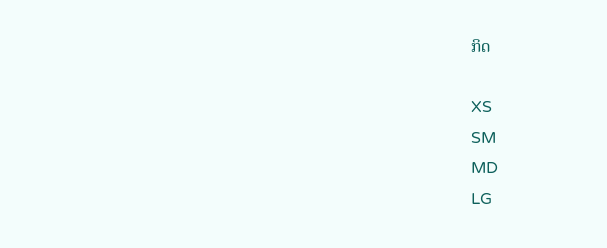ກິດ

XS
SM
MD
LG